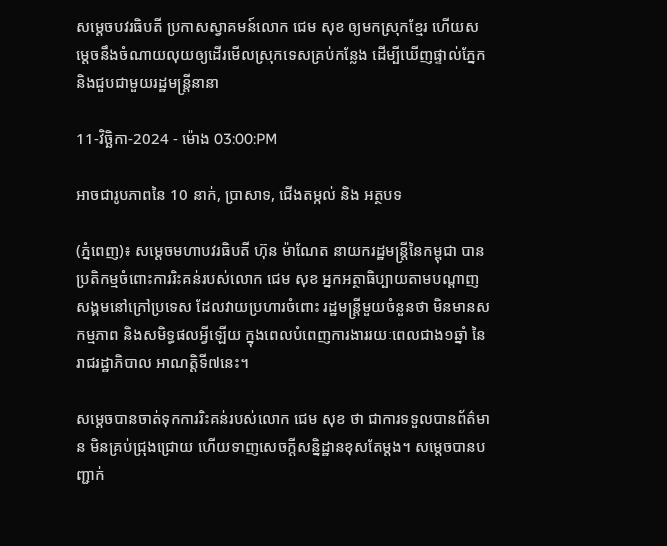សម្តេចបវរធិបតី ប្រកាសស្វាគមន៍លោក ជេម សុខ ឲ្យមកស្រុកខ្មែរ ហើយសម្តេចនឹងចំណាយលុយឲ្យដើរមើលស្រុកទេសគ្រប់កន្លែង ដើម្បីឃើញផ្ទាល់ភ្នែក និងជួបជាមួយរដ្ឋមន្រ្តីនានា

11-វិច្ឆិកា-2024 - ម៉ោង 03:00:PM

អាចជារូបភាពនៃ 10 នាក់, ប្រាសាទ, ជើងតម្កល់ និង អត្ថបទ

(ភ្នំពេញ)៖ សម្តេចមហាបវរធិបតី ហ៊ុន ម៉ាណែត នាយករដ្ឋមន្រ្តីនៃកម្ពុជា បានប្រតិកម្មចំពោះការរិះគន់របស់លោក ជេម សុខ អ្នកអត្ថាធិប្បាយតាមបណ្តាញសង្គមនៅក្រៅប្រទេស ដែលវាយប្រហារចំពោះ រដ្ឋមន្រ្តីមួយចំនួនថា មិនមានសកម្មភាព និងសមិទ្ធផលអ្វីឡើយ ក្នុងពេលបំពេញការងាររយៈពេលជាង១ឆ្នាំ នៃរាជរដ្ឋាភិបាល អាណត្តិទី៧នេះ។

សម្តេចបានចាត់ទុកការរិះគន់របស់លោក ជេម សុខ ថា ជាការទទួលបានព័ត៌មាន មិនគ្រប់ជ្រុងជ្រោយ ហើយទាញសេចក្តីសន្និដ្ឋានខុសតែម្តង។ សម្តេចបានបញ្ជាក់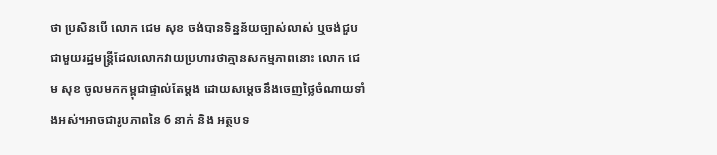ថា ប្រសិនបើ លោក ជេម សុខ ចង់បានទិន្នន័យច្បាស់លាស់ ឬចង់ជួបជាមួយរដ្ឋមន្រ្តីដែលលោកវាយប្រហារថាគ្មានសកម្មភាពនោះ លោក ជេម សុខ ចូលមកកម្ពុជាផ្ទាល់តែម្តង ដោយសម្តេចនឹងចេញថ្លៃចំណាយទាំងអស់។អាចជារូបភាពនៃ 6 នាក់ និង អត្ថបទ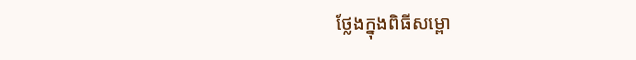ថ្លែងក្នុងពិធីសម្ពោ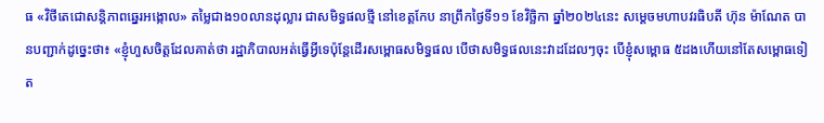ធ «វិថីតេជោសន្តិភាពឆ្នេរអង្កោល» តម្លៃជាង១០លានដុល្លារ ជាសមិទ្ធផលថ្មី នៅខេត្តកែប នាព្រឹកថ្ងៃទី១១ ខែវិច្ឆិកា ឆ្នាំ២០២៤នេះ សម្តេចមហាបវរធិបតី ហ៊ុន ម៉ាណែត បានបញ្ជាក់ដូច្នេះថា៖ «ខ្ញុំហួសចិត្តដែលគាត់ថា រដ្ឋាភិបាលអត់ធ្វើអ្វីទេប៉ុន្តែដើរសម្ពោធសមិទ្ធផល បើថាសមិទ្ធផលនេះវាដដែលៗចុះ បើខ្ញុំសម្ពោធ ៥ដងហើយនៅតែសម្ពោធទៀត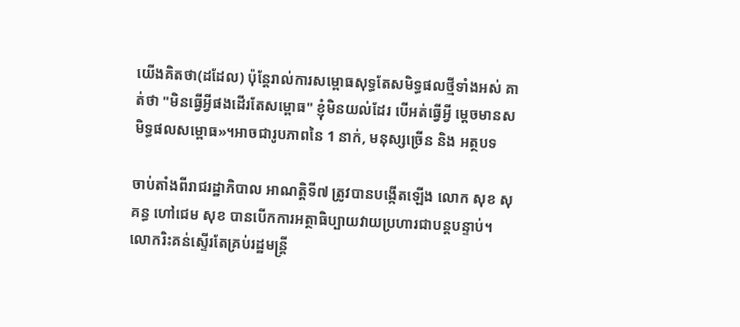យើងគិតថា(ដដែល) ប៉ុន្តែរាល់ការសម្ពោធសុទ្ធតែសមិទ្ធផលថ្មីទាំងអស់ គាត់ថា "មិនធ្វើអ្វីផងដើរតែសម្ពោធ" ខ្ញុំមិនយល់ដែរ បើអត់ធ្វើអ្វី ម្តេចមានសមិទ្ធផលសម្ពោធ»។អាចជារូបភាពនៃ 1 នាក់, មនុស្សច្រើន និង អត្ថបទ

ចាប់តាំងពីរាជរដ្ឋាភិបាល អាណត្តិទី៧ ត្រូវបានបង្កើតឡើង លោក សុខ សុគន្ធ ហៅជេម សុខ បានបើកការអត្ថាធិប្បាយវាយប្រហារជាបន្តបន្ទាប់។ លោករិះគន់ស្ទើរតែគ្រប់រដ្ឋមន្រ្តី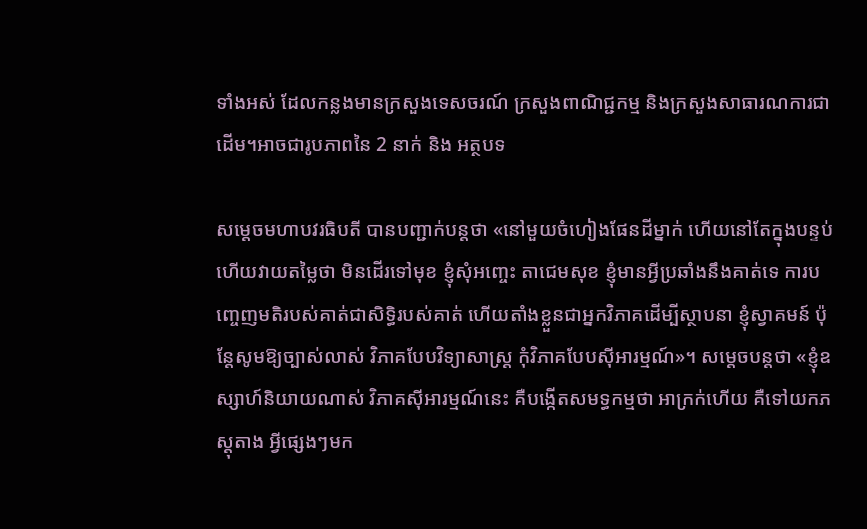ទាំងអស់ ដែលកន្លងមានក្រសួងទេសចរណ៍ ក្រសួងពាណិជ្ជកម្ម និងក្រសួងសាធារណការជាដើម។អាចជារូបភាពនៃ 2 នាក់ និង អត្ថបទ

សម្តេចមហាបវរធិបតី បានបញ្ជាក់បន្តថា «នៅមួយចំហៀងផែនដីម្នាក់ ហើយនៅតែក្នុងបន្ទប់ហើយវាយតម្លៃថា មិនដើរទៅមុខ ខ្ញុំសុំអញ្ចេះ តាជេមសុខ ខ្ញុំមានអ្វីប្រឆាំងនឹងគាត់ទេ ការបញ្ចេញមតិរបស់គាត់ជាសិទ្ធិរបស់គាត់ ហើយតាំងខ្លួនជាអ្នកវិភាគដើម្បីស្ថាបនា ខ្ញុំស្វាគមន៍ ប៉ុន្តែសូមឱ្យច្បាស់លាស់ វិភាគបែបវិទ្យាសាស្ត្រ កុំវិភាគបែបស៊ីអារម្មណ៍»។ សម្តេចបន្តថា «ខ្ញុំឧស្សាហ៍និយាយណាស់ វិភាគស៊ីអារម្មណ៍នេះ គឺបង្កើតសមទ្ធកម្មថា អាក្រក់ហើយ គឺទៅយកភស្តុតាង អ្វីផ្សេងៗមក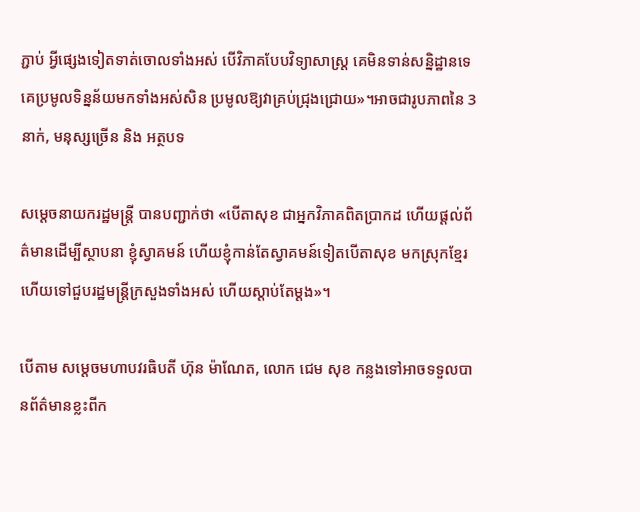ភ្ជាប់ អ្វីផ្សេងទៀតទាត់ចោលទាំងអស់ បើវិភាគបែបវិទ្យាសាស្ត្រ គេមិនទាន់សន្និដ្ឋានទេ គេប្រមូលទិន្នន័យមកទាំងអស់សិន ប្រមូលឱ្យវាគ្រប់ជ្រុងជ្រោយ»។អាចជារូបភាពនៃ 3 នាក់, មនុស្សច្រើន និង អត្ថបទ

សម្តេចនាយករដ្ឋមន្រ្តី បានបញ្ជាក់ថា «បើតាសុខ ជាអ្នកវិភាគពិតប្រាកដ ហើយផ្តល់ព័ត៌មានដើម្បីស្ថាបនា ខ្ញុំស្វាគមន៍ ហើយខ្ញុំកាន់តែស្វាគមន៍ទៀតបើតាសុខ មកស្រុកខ្មែរហើយទៅជួបរដ្ឋមន្រ្តីក្រសួងទាំងអស់ ហើយស្តាប់តែម្តង»។

បើតាម សម្តេចមហាបវរធិបតី ហ៊ុន ម៉ាណែត, លោក ជេម សុខ កន្លងទៅអាចទទួលបានព័ត៌មានខ្លះពីក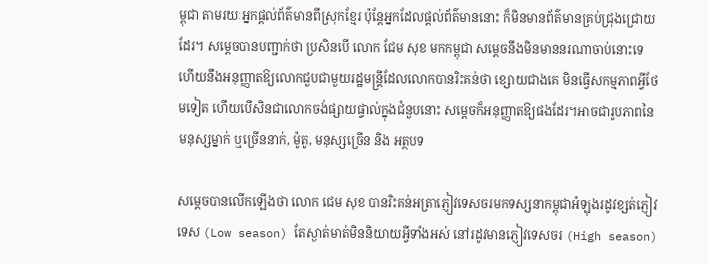ម្ពុជា តាមរយៈអ្នកផ្តល់ព័ត៌មានពីស្រុកខ្មែរ ប៉ុន្តែអ្នកដែលផ្តល់ព័ត៌មាននោះ ក៏មិនមានព័ត៌មានគ្រប់ជ្រុងជ្រោយដែរ។ សម្តេចបានបញ្ជាក់ថា ប្រសិនបើ លោក ជែម សុខ មកកម្ពុជា សម្តេចនឹងមិនមាននរណាចាប់នោះទេ ហើយនឹងអនុញ្ញាតឱ្យលោកជួបជាមួយរដ្ឋមន្រ្តីដែលលោកបានរិះគន់ថា ខ្សោយជាងគេ មិនធ្វើសកម្មភាពអ្វីថែមទៀត ហើយបើសិនជាលោកចង់ផ្សាយផ្ទាល់ក្នុងជំនួបនោះ សម្តេចក៏អនុញ្ញាតឱ្យផងដែរ។អាចជារូបភាពនៃ មនុស្សម្នាក់ ឬច្រើននាក់, ម៉ូតូ, មនុស្សច្រើន និង អត្ថបទ

សម្តេចបានលើកឡើងថា លោក ជេម សុខ បានរិះគន់អត្រាភ្ញៀវទេសចរមកទស្សនាកម្ពុជាអំឡុងរដូវខ្សត់ភ្ញៀវទេស (Low season) តែស្ងាត់មាត់មិននិយាយអ្វីទាំងអស់ នៅរដូវមានភ្ញៀវទេសចរ (High season)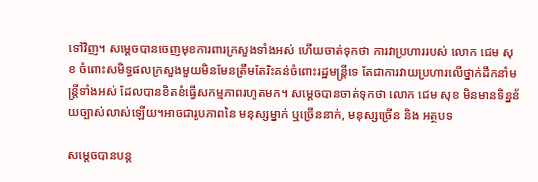ទៅវិញ។ សម្តេចបានចេញមុខការពារក្រសួងទាំងអស់ ហើយចាត់ទុកថា ការវាប្រហាររបស់ លោក ជេម សុខ ចំពោះសមិទ្ធផលក្រសួងមួយមិនមែនត្រឹមតែរិះគន់ចំពោះរដ្ឋមន្រ្តីទេ តែជាការវាយប្រហារលើថ្នាក់ដឹកនាំមន្រ្តីទាំងអស់ ដែលបានខិតខំធ្វើសកម្មភាពរហូតមក។ សម្តេចបានចាត់ទុកថា លោក ជេម សុខ មិនមានទិន្នន័យច្បាស់លាស់ឡើយ។អាចជារូបភាពនៃ មនុស្សម្នាក់ ឬច្រើននាក់, មនុស្សច្រើន និង អត្ថបទ

សម្តេចបានបន្ត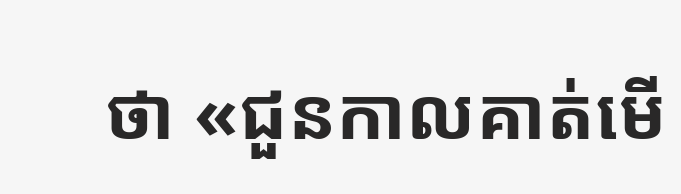ថា «ជួនកាលគាត់មើ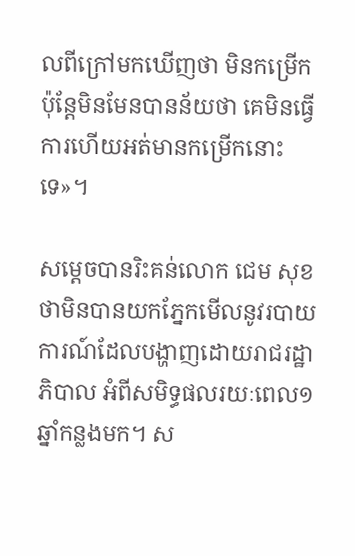លពីក្រៅមកឃើញថា មិនកម្រើក ប៉ុន្តែមិនមែនបានន័យថា គេមិនធ្វើការហើយអត់មានកម្រើកនោះទេ»។

សម្តេចបានរិះគន់លោក ជេម សុខ ថាមិនបានយកភ្នែកមើលនូវរបាយការណ៍ដែលបង្ហាញដោយរាជរដ្ឋាភិបាល អំពីសមិទ្ធផលរយៈពេល១ឆ្នាំកន្លងមក។ ស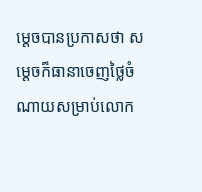ម្តេចបានប្រកាសថា សម្តេចក៏ធានាចេញថ្លៃចំណាយសម្រាប់លោក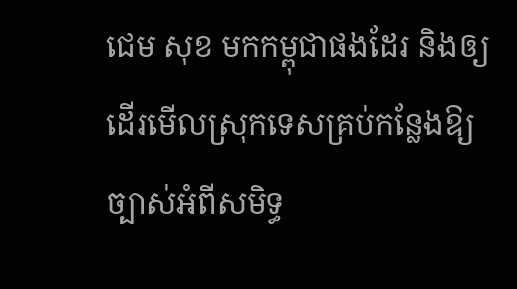ជេម សុខ មកកម្ពុជាផងដែរ និងឲ្យដើរមើលស្រុកទេសគ្រប់កន្លែងឱ្យច្បាស់អំពីសមិទ្ធ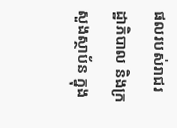ផលរបស់រាជរដ្ឋាភិបាល និងក្រសួងស្ថាប័ន ក្នុង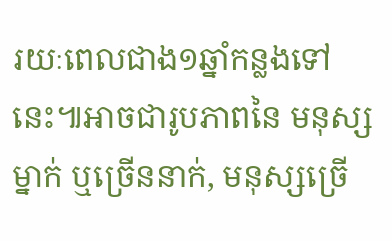រយៈពេលជាង១ឆ្នាំកន្លងទៅនេះ៕អាចជារូបភាពនៃ មនុស្សម្នាក់ ឬច្រើននាក់, មនុស្សច្រើ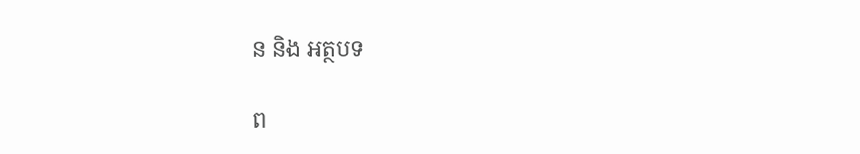ន និង អត្ថបទ

ព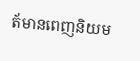ត័មានពេញនិយម